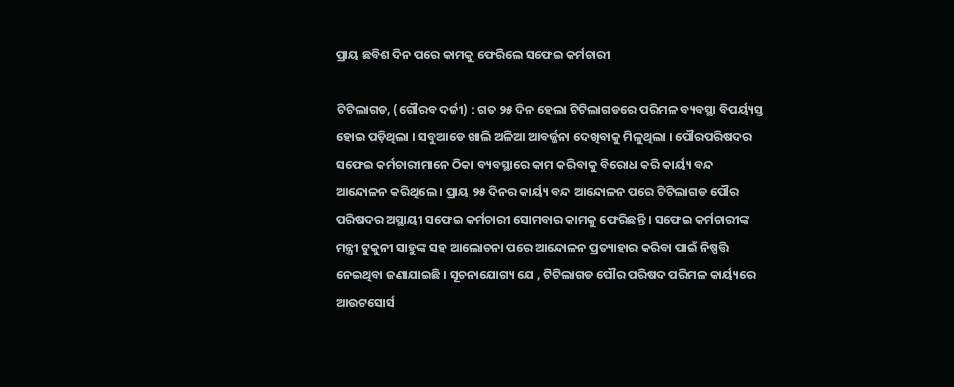ପ୍ରାୟ ଛବିଶ ଦିନ ପରେ କାମକୁ ଫେରିଲେ ସଫେଇ କର୍ମଚାରୀ

ଟିଟିଲାଗଡ, (ଗୌରବ ଦର୍ଜୀ) : ଗତ ୨୫ ଦିନ ହେଲା ଟିଟିଲାଗଡରେ ପରିମଳ ବ୍ୟବସ୍ଥା ବିପର୍ୟ୍ୟସ୍ତ ହୋଇ ପଡ଼ିଥିଲା । ସବୁଆଡେ ଖାଲି ଅଳିଆ ଆବର୍ଜ୍ଜନା ଦେଖିବାକୁ ମିଳୁଥିଲା । ପୌରପରିଷଦର ସଫେଇ କର୍ମଚାରୀମାନେ ଠିକା ବ୍ୟବସ୍ଥାରେ କାମ କରିବାକୁ ବିରୋଧ କରି କାର୍ୟ୍ୟ ବନ୍ଦ ଆନ୍ଦୋଳନ କରିଥିଲେ । ପ୍ରାୟ ୨୫ ଦିନର କାର୍ୟ୍ୟ ବନ୍ଦ ଆନ୍ଦୋଳନ ପରେ ଟିଟିଲାଗଡ ପୌର ପରିଷଦର ଅସ୍ଥାୟୀ ସଫେଇ କର୍ମଚାରୀ ସୋମବାର କାମକୁ ଫେରିଛନ୍ତି । ସଫେଇ କର୍ମଚାରୀଙ୍କ ମନ୍ତ୍ରୀ ଟୁକୁନୀ ସାହୁଙ୍କ ସହ ଆଲୋଚନା ପରେ ଆନ୍ଦୋଳନ ପ୍ରତ୍ୟାହାର କରିବା ପାଇଁ ନିଷ୍ପତ୍ତି ନେଇଥିବା ଜଣାଯାଇଛି । ସୂଚନାଯୋଗ୍ୟ ଯେ , ଟିଟିଲାଗଡ ପୌର ପରିଷଦ ପରିମଳ କାର୍ୟ୍ୟରେ ଆଉଟସୋର୍ସ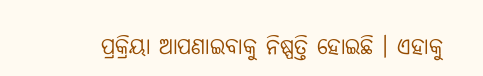ପ୍ରକ୍ରିୟା ଆପଣାଇବାକୁ ନିଷ୍ପତ୍ତି ହୋଇଛି । ଏହାକୁ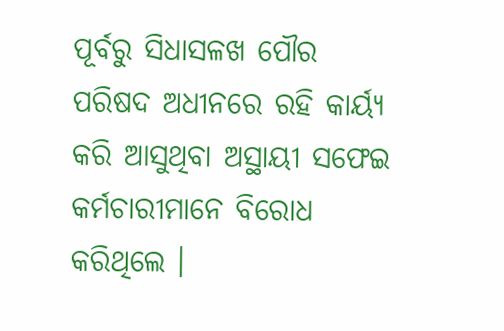ପୂର୍ବରୁ ସିଧାସଳଖ ପୌର ପରିଷଦ ଅଧୀନରେ ରହି କାର୍ୟ୍ୟ କରି ଆସୁଥିବା ଅସ୍ଥାୟୀ ସଫେଇ କର୍ମଚାରୀମାନେ ବିରୋଧ କରିଥିଲେ ।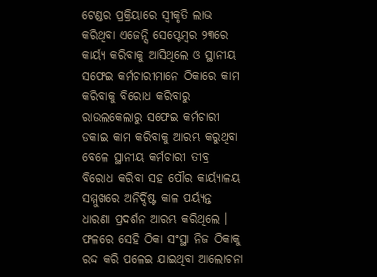ଟେଣ୍ଡର ପ୍ରକ୍ରିୟାରେ ସ୍ଵୀକୃତି ଲାଭ କରିଥିବା ଏଜେନ୍ସି ସେପ୍ଟେମ୍ବର ୨୩ରେ କାର୍ୟ୍ୟ କରିବାକୁ ଆସିଥିଲେ ଓ ସ୍ଥାନୀୟ ସଫେଇ କର୍ମଚାରୀମାନେ ଠିକାରେ କାମ କରିବାକୁ ବିରୋଧ କରିବାରୁ ରାଉଲକେଲାରୁ ସଫେଇ କର୍ମଚାରୀ ଡକାଇ କାମ କରିବାକୁ ଆରମ୍ଭ କରୁଥିବା ବେଳେ ସ୍ଥାନୀୟ କର୍ମଚାରୀ ତୀବ୍ର ବିରୋଧ କରିବା ସହ ପୌର କାର୍ୟ୍ୟାଳୟ ସମ୍ମୁଖରେ ଅନିର୍ଦ୍ଦିଷ୍ଟ କାଳ ପର୍ୟ୍ୟନ୍ତ ଧାରଣା ପ୍ରଦର୍ଶନ ଆରମ୍ଭ କରିଥିଲେ । ଫଳରେ ସେହି ଠିକା ସଂସ୍ଥା ନିଜ ଠିକାକୁ ରଦ୍ଦ କରି ପଳେଇ ଯାଇଥିବା ଆଲୋଚନା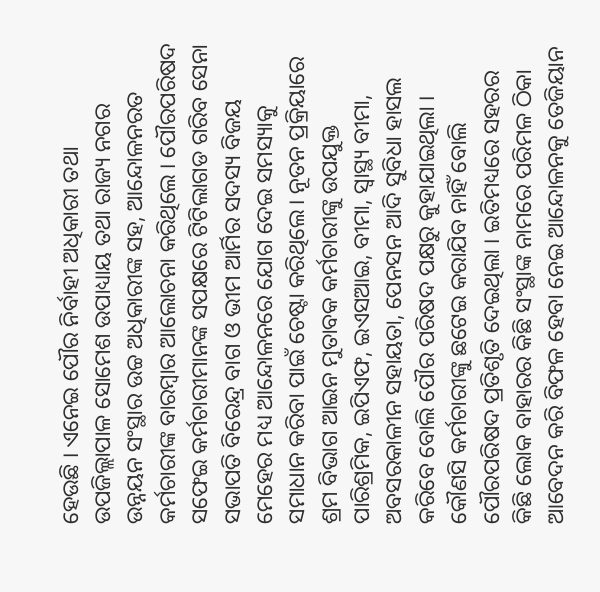ହେଉଛି । ଏନେଇ ପୌର ନିର୍ବାହୀ ଅଧିକାରୀ ତଥା ଉପଜିଲ୍ଲାପାଳ ସୋମେଶ ଉପାଧ୍ୟାୟ ତଥା ରାଜ୍ୟ ନଗର ଉନ୍ନୟନ ସଂସ୍ଥାର ଉଚ୍ଚ ଅଧିକାରୀଙ୍କ ସହ, ଆନ୍ଦୋଳନରତ କର୍ମଚାରୀଙ୍କ ବାରମ୍ବାର ଆଲୋଚନା କରିଥିଲେ । ପୌରପରିଷଦ ସଫେଇ କର୍ମଚାରୀମାନଙ୍କ ସପକ୍ଷରେ ଟିଟିଲାଗଡ ଗରିବ ସେନା ସଭାପତି ବିରେନ୍ଦ୍ର ବାଗ ଓ ଭୀମ ଆର୍ମିର ସଦସ୍ୟ ବିଜୟ ମେହେର ମଧ୍ୟ ଆନ୍ଦୋଳନରେ ଯୋଗ ଦେଇ ସମସ୍ୟାକୁ ସମାଧାନ କରିବା ପାଇଁ ଚେଷ୍ଟା କରିଥିଲେ। ନୂତନ ପ୍ରକ୍ରିୟାରେ ଶ୍ରମ ବିଭାଗ ଆଇନ ମୁତାବକ କର୍ମଚାରୀଙ୍କୁ ଉପଯୁକ୍ତ ପାରିଶ୍ରମିକ, ଇପିଏଫ, ଇଏସଆଇ, ବୀମା, ସ୍ବାସ୍ଥ୍ୟ ବୀମା, ଅବସରକାଳୀନ ସହାୟତା, ପେନସନ ଆଦି ସୁବିଧା ହାସଲ କରିବେ ବୋଲି ପୌର ପରିଷଦ ପକ୍ଷରୁ କୁହାଯାଇଥିଲା । କୌଣସି କର୍ମଚାରୀଙ୍କୁ ଛଟେଇ କରାଯିବ ନାହିଁ ବୋଲି ପୌରପରିଷଦ ପ୍ରତିଶୃତି ଦେଇଥିଲା । ଇତିମଧ୍ୟରେ ସହରର କିଛି ଲୋକ ବାହାରର କିଛି ସଂସ୍ଥାଙ୍କ ନାମରେ ପରିମଳ ଠିକା ଆବେଦନ କରି ବିଫଳ ହେବା ନେଇ ଆନ୍ଦୋଳନକୁ ତେଜିୟାନ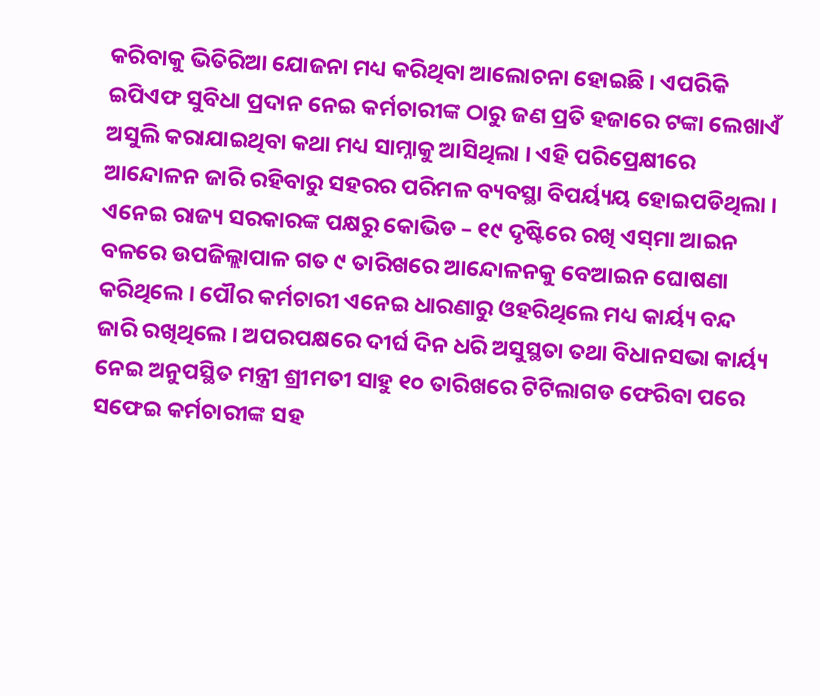କରିବାକୁ ଭିତିରିଆ ଯୋଜନା ମଧ୍ୟ କରିଥିବା ଆଲୋଚନା ହୋଇଛି । ଏପରିକି ଇପିଏଫ ସୁବିଧା ପ୍ରଦାନ ନେଇ କର୍ମଚାରୀଙ୍କ ଠାରୁ ଜଣ ପ୍ରତି ହଜାରେ ଟଙ୍କା ଲେଖାଏଁ ଅସୁଲି କରାଯାଇଥିବା କଥା ମଧ୍ୟ ସାମ୍ନାକୁ ଆସିଥିଲା । ଏହି ପରିପ୍ରେକ୍ଷୀରେ ଆନ୍ଦୋଳନ ଜାରି ରହିବାରୁ ସହରର ପରିମଳ ବ୍ୟବସ୍ଥା ବିପର୍ୟ୍ୟୟ ହୋଇପଡିଥିଲା । ଏନେଇ ରାଜ୍ୟ ସରକାରଙ୍କ ପକ୍ଷରୁ କୋଭିଡ – ୧୯ ଦୃଷ୍ଟିରେ ରଖି ଏସ୍‌ମା ଆଇନ ବଳରେ ଉପଜିଲ୍ଲାପାଳ ଗତ ୯ ତାରିଖରେ ଆନ୍ଦୋଳନକୁ ବେଆଇନ ଘୋଷଣା କରିଥିଲେ । ପୌର କର୍ମଚାରୀ ଏନେଇ ଧାରଣାରୁ ଓହରିଥିଲେ ମଧ୍ୟ କାର୍ୟ୍ୟ ବନ୍ଦ ଜାରି ରଖିଥିଲେ । ଅପରପକ୍ଷରେ ଦୀର୍ଘ ଦିନ ଧରି ଅସୁସ୍ଥତା ତଥା ବିଧାନସଭା କାର୍ୟ୍ୟ ନେଇ ଅନୁପସ୍ଥିତ ମନ୍ତ୍ରୀ ଶ୍ରୀମତୀ ସାହୁ ୧୦ ତାରିଖରେ ଟିଟିଲାଗଡ ଫେରିବା ପରେ ସଫେଇ କର୍ମଚାରୀଙ୍କ ସହ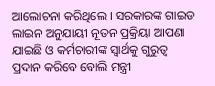ଆଲୋଚନା କରିଥିଲେ । ସରକାରଙ୍କ ଗାଇଡ ଲାଇନ ଅନୁଯାୟୀ ନୂତନ ପ୍ରକ୍ରିୟା ଆପଣା ଯାଇଛି ଓ କର୍ମଚାରୀଙ୍କ ସ୍ବାର୍ଥକୁ ଗୁରୁତ୍ବ ପ୍ରଦାନ କରିବେ ବୋଲି ମନ୍ତ୍ରୀ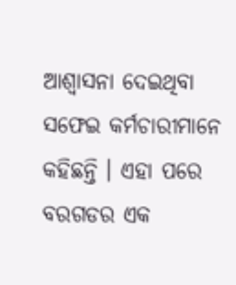ଆଶ୍ୱାସନା ଦେଇଥିବା ସଫେଇ କର୍ମଚାରୀମାନେ କହିଛନ୍ତି । ଏହା ପରେ ବରଗଡର ଏକ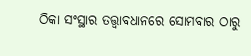ଠିକା ସଂସ୍ଥାର ତତ୍ତ୍ଵାବଧାନରେ ସୋମବାର ଠାରୁ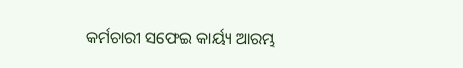କର୍ମଚାରୀ ସଫେଇ କାର୍ୟ୍ୟ ଆରମ୍ଭ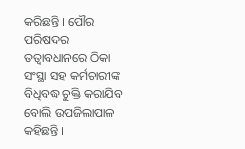କରିଛନ୍ତି । ପୌର ପରିଷଦର ତତ୍ବାବଧାନରେ ଠିକା ସଂସ୍ଥା ସହ କର୍ମଚାରୀଙ୍କ ବିଧିବଦ୍ଧ ଚୁକ୍ତି କରାଯିବ ବୋଲି ଉପଜିଲାପାଳ କହିଛନ୍ତି ।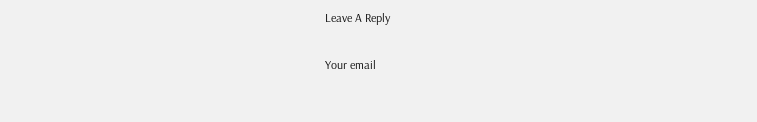Leave A Reply

Your email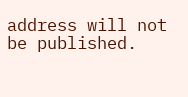address will not be published.